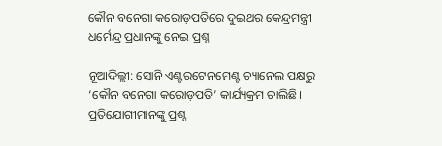କୌନ ବନେଗା କରୋଡ଼ପତିରେ ଦୁଇଥର କେନ୍ଦ୍ରମନ୍ତ୍ରୀ ଧର୍ମେନ୍ଦ୍ର ପ୍ରଧାନଙ୍କୁ ନେଇ ପ୍ରଶ୍ନ

ନୂଆଦିଲ୍ଲୀ: ସୋନି ଏଣ୍ଟରଟେନମେଣ୍ଟ ଚ୍ୟାନେଲ ପକ୍ଷରୁ ‘କୌନ ବନେଗା କରୋଡ଼ପତି’ କାର୍ଯ୍ୟକ୍ରମ ଚାଲିଛି। ପ୍ରତିଯୋଗୀମାନଙ୍କୁ ପ୍ରଶ୍ନ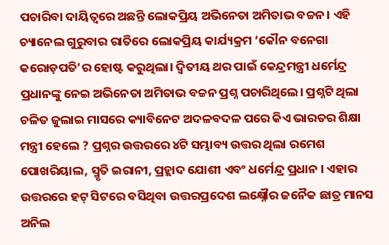ପଚାରିବା ଦାୟିତ୍ବରେ ଅଛନ୍ତି ଲୋକପ୍ରିୟ ଅଭିନେତା ଅମିତାଭ ବଚ୍ଚନ। ଏହି ଚ୍ୟାନେଲ ଗୁରୁବାର ରାତିରେ ଲୋକପ୍ରିୟ କାର୍ଯ୍ୟକ୍ରମ ‘କୌନ ବନେଗା କରୋଡ଼ପତି’ର ହୋଷ୍ଟ କରୁଥିଲା। ଦ୍ୱିତୀୟ ଥର ପାଇଁ କେନ୍ଦ୍ରମନ୍ତ୍ରୀ ଧର୍ମେନ୍ଦ୍ର ପ୍ରଧାନଙ୍କୁ ନେଇ ଅଭିନେତା ଅମିତାଭ ବଚ୍ଚନ ପ୍ରଶ୍ନ ପଚାରିଥିଲେ। ପ୍ରଶ୍ନଟି ଥିଲା ଚଳିତ ଜୁଲାଇ ମାସରେ କ୍ୟାବିନେଟ ଅଦଳବଦଳ ପରେ କିଏ ଭାରତର ଶିକ୍ଷା ମନ୍ତ୍ରୀ ହେଲେ ? ପ୍ରଶ୍ନର ଉତ୍ତରରେ ୪ଟି ସମ୍ଭାବ୍ୟ ଉତ୍ତର ଥିଲା ରମେଶ ପୋଖରିୟାଲ, ସ୍ମୃତି ଇରାନୀ, ପ୍ରହ୍ଲାଦ ଯୋଶୀ ଏବଂ ଧର୍ମେନ୍ଦ୍ର ପ୍ରଧାନ । ଏହାର ଉତ୍ତରରେ ହଟ୍ ସିଟରେ ବସିଥିବା ଉତ୍ତରପ୍ରଦେଶ ଲକ୍ଷ୍ନୌର ଜନୈକ ଛାତ୍ର ମାନସ ଅନିଲ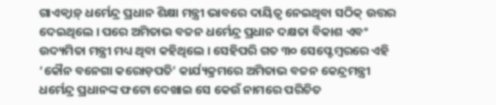ଗାଏକ୍ୱାଡ଼୍ ଧର୍ମେନ୍ଦ୍ର ପ୍ରଧାନ ଶିକ୍ଷା ମନ୍ତ୍ରୀ ଭାବରେ ଦାୟିତ୍ୱ ନେଇଥିବା ସଠିକ୍ ଉତ୍ତର ଦେଇଥିଲେ । ପରେ ଅମିତାଭ ବଚ୍ଚନ ଧର୍ମେନ୍ଦ୍ର ପ୍ରଧାନ ଦକ୍ଷତା ବିକାଶ ଏବଂ ଉଦ୍ୟମିତା ମନ୍ତ୍ରୀ ମଧ୍ୟ ଥିବା କହିଥିଲେ । ସେହିପରି ଗତ ୩୦ ସେପ୍ଟେମ୍ବରରେ ଏହି ‘କୌନ ବନେଗା କରୋଡ଼ପତି’ କାର୍ଯ୍ୟକ୍ରମରେ ଅମିତାଭ ବଚ୍ଚନ କେନ୍ଦ୍ରମନ୍ତ୍ରୀ ଧର୍ମେନ୍ଦ୍ର ପ୍ରଧାନଙ୍କ ଫଟୋ ଦେଖାଇ ସେ କେଉଁ ନାମରେ ପରିଚିତ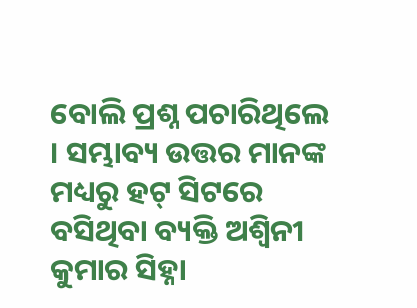ବୋଲି ପ୍ରଶ୍ନ ପଚାରିଥିଲେ । ସମ୍ଭାବ୍ୟ ଉତ୍ତର ମାନଙ୍କ ମଧ୍ୟରୁ ହଟ୍ ସିଟରେ ବସିଥିବା ବ୍ୟକ୍ତି ଅଶ୍ୱିନୀ କୁମାର ସିହ୍ନା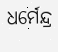ଧର୍ମେନ୍ଦ୍ର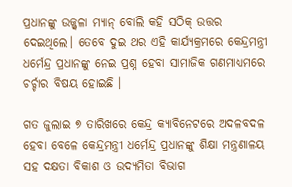ପ୍ରଧାନଙ୍କୁ ଉଜ୍ଜ୍ୱଳା ମ୍ୟାନ୍ ବୋଲି କହି ସଠିକ୍ ଉତ୍ତର ଦେଇଥିଲେ। ତେବେ ଦୁଇ ଥର ଏହି କାର୍ଯ୍ୟକ୍ରମରେ କେନ୍ଦ୍ରମନ୍ତ୍ରୀ ଧର୍ମେନ୍ଦ୍ର ପ୍ରଧାନଙ୍କୁ ନେଇ ପ୍ରଶ୍ନ ହେବା ସାମାଜିକ ଗଣମାଧ୍ୟମରେ ଚର୍ଚ୍ଚାର ବିଷୟ ହୋଇଛି ।

ଗତ ଜୁଲାଇ ୭ ତାରିଖରେ କେନ୍ଦ୍ର କ୍ୟାବିନେଟରେ ଅଦଳବଦଳ ହେବା ବେଳେ କେନ୍ଦ୍ରମନ୍ତ୍ରୀ ଧର୍ମେନ୍ଦ୍ର ପ୍ରଧାନଙ୍କୁ ଶିକ୍ଷା ମନ୍ତ୍ରଣାଳୟ ସହ ଦକ୍ଷତା ବିକାଶ ଓ ଉଦ୍ୟମିତା ବିଭାଗ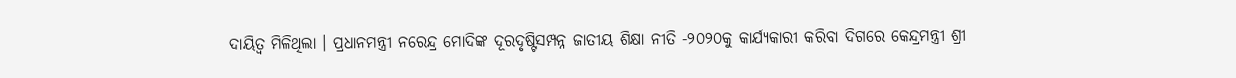ଦାୟିତ୍ୱ ମିଳିଥିଲା । ପ୍ରଧାନମନ୍ତ୍ରୀ ନରେନ୍ଦ୍ର ମୋଦିଙ୍କ ଦୂରଦୃଷ୍ଟିସମ୍ପନ୍ନ ଜାତୀୟ ଶିକ୍ଷା ନୀତି -୨୦୨୦କୁ କାର୍ଯ୍ୟକାରୀ କରିବା ଦିଗରେ କେନ୍ଦ୍ରମନ୍ତ୍ରୀ ଶ୍ରୀ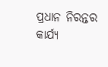ପ୍ରଧାନ ନିରନ୍ତର କାର୍ଯ୍ୟ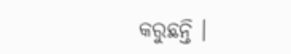କରୁଛନ୍ତି ।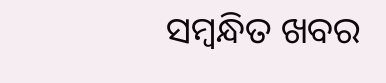ସମ୍ବନ୍ଧିତ ଖବର